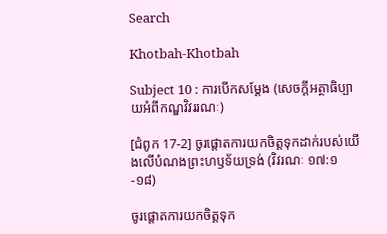Search

Khotbah-Khotbah

Subject 10 : ការបើកសម្តែង (សេចក្តីអត្ថាធិប្បាយអំពីកណ្ឌវិវររណៈ)

[ជំពូក 17-2] ចូរផ្តោតការយកចិត្តទុកដាក់របស់យើងលើបំណងព្រះហឫទ័យទ្រង់ (វិវរណៈ ១៧:១-១៨)

ចូរផ្តោតការយកចិត្តទុក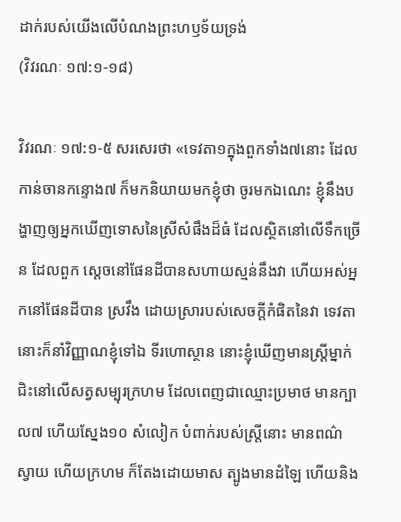ដាក់របស់យើងលើបំណងព្រះហឫទ័យទ្រង់
(វិវរណៈ ១៧:១-១៨)

វិវរណៈ ១៧:១-៥ សរសេរថា «ទេវតា១ក្នុងពួកទាំង៧នោះ ដែលកាន់ចានកន្ទោង៧ ក៏មកនិយាយមកខ្ញុំថា ចូរមកឯណេះ ខ្ញុំនឹងបង្ហាញឲ្យអ្នកឃើញទោសនៃស្រីសំផឹងដ៏ធំ ដែលស្ថិតនៅលើទឹកច្រើន ដែលពួក ស្តេចនៅផែនដីបានសហាយស្មន់នឹងវា ហើយអស់អ្នកនៅផែនដីបាន ស្រវឹង ដោយស្រារបស់សេចក្តីកំផិតនៃវា ទេវតានោះក៏នាំវិញ្ញាណខ្ញុំទៅឯ ទីរហោស្ថាន នោះខ្ញុំឃើញមានស្ត្រីម្នាក់ ជិះនៅលើសត្វសម្បុរក្រហម ដែលពេញជាឈ្មោះប្រមាថ មានក្បាល៧ ហើយស្នែង១០ សំលៀក បំពាក់របស់ស្ត្រីនោះ មានពណ៌ស្វាយ ហើយក្រហម ក៏តែងដោយមាស ត្បូងមានដំឡៃ ហើយនិង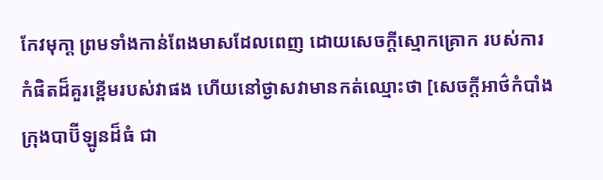កែវមុកា្ត ព្រមទាំងកាន់ពែងមាសដែលពេញ ដោយសេចក្តីស្មោកគ្រោក របស់ការកំផិតដ៏គួរខ្ពើមរបស់វាផង ហើយនៅថ្ងាសវាមានកត់ឈ្មោះថា [សេចក្តីអាថ៌កំបាំង ក្រុងបាប៊ីឡូនដ៏ធំ ជា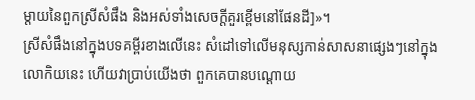ម្តាយនៃពួកស្រីសំផឹង និងអស់ទាំងសេចក្តីគួរខ្ពើមនៅផែនដី]»។
ស្រីសំផឹងនៅក្នុងបទគម្ពីរខាងលើនេះ សំដៅទៅលើមនុស្សកាន់សាសនាផ្សេងៗនៅក្នុងលោកិយនេះ ហើយវាប្រាប់យើងថា ពួកគេបានបណ្តោយ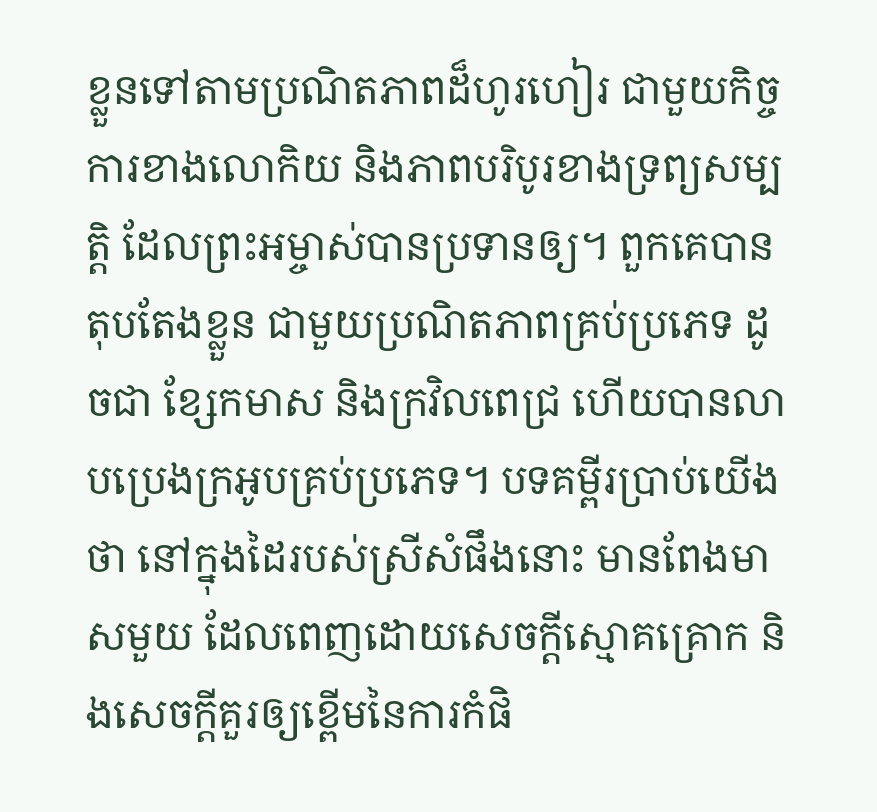ខ្លួនទៅតាមប្រណិតភាពដ៏ហូរហៀរ ជាមួយកិច្ចការខាងលោកិយ និងភាពបរិបូរខាងទ្រព្យសម្បត្តិ ដែលព្រះអម្ចាស់បានប្រទានឲ្យ។ ពួកគេបានតុបតែងខ្លួន ជាមួយប្រណិតភាពគ្រប់ប្រភេទ ដូចជា ខ្សែកមាស និងក្រវិលពេជ្រ ហើយបានលាបប្រេងក្រអូបគ្រប់ប្រភេទ។ បទគម្ពីរប្រាប់យើងថា នៅក្នុងដៃរបស់ស្រីសំផឹងនោះ មានពែងមាសមួយ ដែលពេញដោយសេចក្តីស្មោគគ្រោក និងសេចក្តីគួរឲ្យខ្ពើមនៃការកំផិ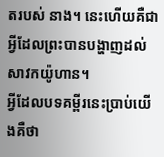តរបស់ នាង។ នេះហើយគឺជាអ្វីដែលព្រះបានបង្ហាញដល់សាវកយ៉ូហាន។
អ្វីដែលបទគម្ពីរនេះប្រាប់យើងគឺថា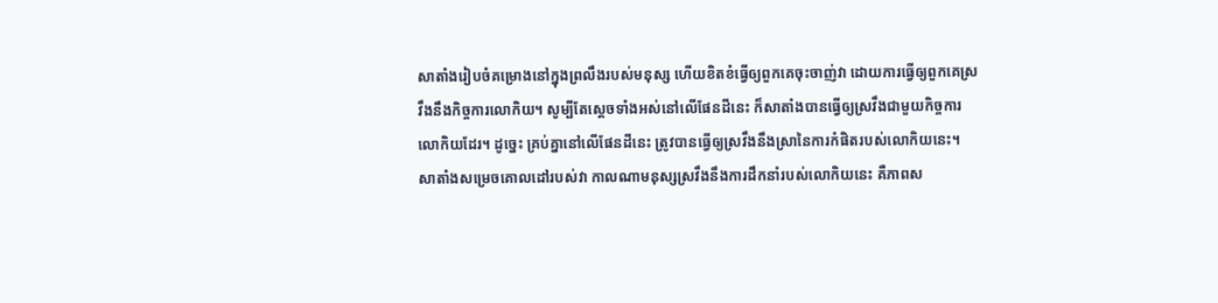សាតាំងរៀបចំគម្រោងនៅក្នុងព្រលឹងរបស់មនុស្ស ហើយខិតខំធ្វើឲ្យពួកគេចុះចាញ់វា ដោយការធ្វើឲ្យពួកគេស្រវឹងនឹងកិច្ចការលោកិយ។ សូម្បីតែស្តេចទាំងអស់នៅលើផែនដីនេះ ក៏សាតាំងបានធ្វើឲ្យស្រវឹងជាមួយកិច្ចការលោកិយដែរ។ ដូច្នេះ គ្រប់គ្នានៅលើផែនដីនេះ ត្រូវបានធ្វើឲ្យស្រវឹងនឹងស្រានៃការកំផិតរបស់លោកិយនេះ។
សាតាំងសម្រេចគោលដៅរបស់វា កាលណាមនុស្សស្រវឹងនឹងការដឹកនាំរបស់លោកិយនេះ គឺភាពស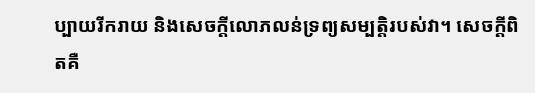ប្បាយរីករាយ និងសេចក្តីលោភលន់ទ្រព្យសម្បត្តិរបស់វា។ សេចក្តីពិតគឺ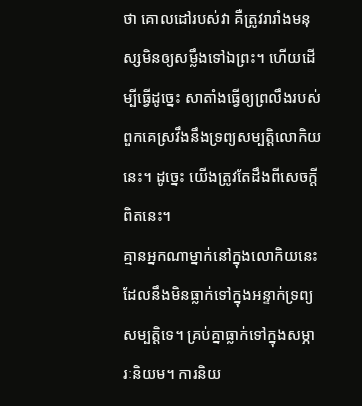ថា គោលដៅរបស់វា គឺត្រូវរារាំងមនុស្សមិនឲ្យសម្លឹងទៅឯព្រះ។ ហើយដើម្បីធ្វើដូច្នេះ សាតាំងធ្វើឲ្យព្រលឹងរបស់ពួកគេស្រវឹងនឹងទ្រព្យសម្បត្តិលោកិយនេះ។ ដូច្នេះ យើងត្រូវតែដឹងពីសេចក្តីពិតនេះ។
គ្មានអ្នកណាម្នាក់នៅក្នុងលោកិយនេះ ដែលនឹងមិនធ្លាក់ទៅក្នុងអន្ទាក់ទ្រព្យសម្បត្តិទេ។ គ្រប់គ្នាធ្លាក់ទៅក្នុងសម្ភារៈនិយម។ ការនិយ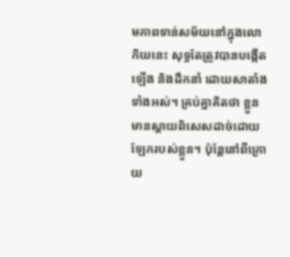មភាពទាន់សម័យនៅក្នុងលោកិយនេះ សុទ្ធតែត្រូវបានបង្កើតឡើង និងដឹកនាំ ដោយសាតាំងទាំងអស់។ គ្រប់គ្នាគិតថា ខ្លួនមានស្តាយពិសេសដាច់ដោយឡែករបស់ខ្លួន។ ប៉ុន្តែនៅពីក្រោយ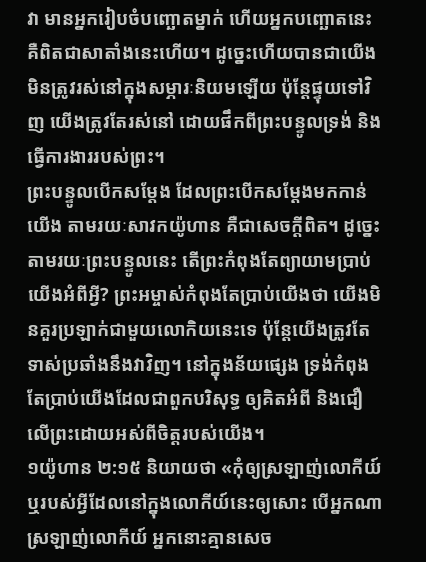វា មានអ្នករៀបចំបញ្ឆោតម្នាក់ ហើយអ្នកបញ្ឆោតនេះគឺពិតជាសាតាំងនេះហើយ។ ដូច្នេះហើយបានជាយើងមិនត្រូវរស់នៅក្នុងសម្ភារៈនិយមឡើយ ប៉ុន្តែផ្ទុយទៅវិញ យើងត្រូវតែរស់នៅ ដោយផឹកពីព្រះបន្ទូលទ្រង់ និងធ្វើការងាររបស់ព្រះ។
ព្រះបន្ទូលបើកសម្តែង ដែលព្រះបើកសម្តែងមកកាន់យើង តាមរយៈសាវកយ៉ូហាន គឺជាសេចក្តីពិត។ ដូច្នេះ តាមរយៈព្រះបន្ទូលនេះ តើព្រះកំពុងតែព្យាយាមប្រាប់យើងអំពីអ្វី? ព្រះអម្ចាស់កំពុងតែប្រាប់យើងថា យើងមិនគួរប្រឡាក់ជាមួយលោកិយនេះទេ ប៉ុន្តែយើងត្រូវតែទាស់ប្រឆាំងនឹងវាវិញ។ នៅក្នុងន័យផ្សេង ទ្រង់កំពុងតែប្រាប់យើងដែលជាពួកបរិសុទ្ធ ឲ្យគិតអំពី និងជឿលើព្រះដោយអស់ពីចិត្តរបស់យើង។
១យ៉ូហាន ២:១៥ និយាយថា «កុំឲ្យស្រឡាញ់លោកីយ៍ ឬរបស់អ្វីដែលនៅក្នុងលោកីយ៍នេះឲ្យសោះ បើអ្នកណាស្រឡាញ់លោកីយ៍ អ្នកនោះគ្មានសេច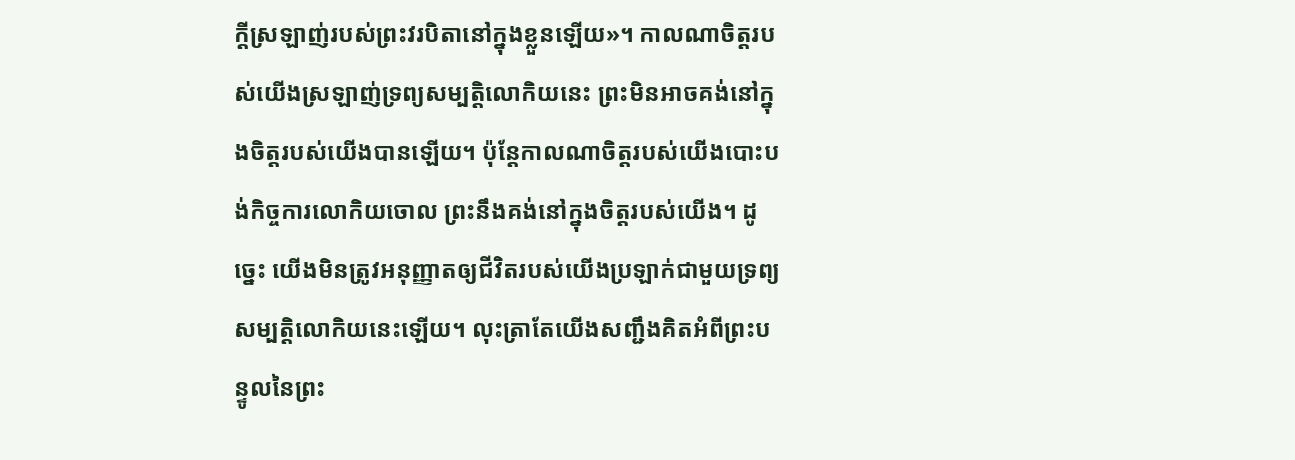ក្តីស្រឡាញ់របស់ព្រះវរបិតានៅក្នុងខ្លួនឡើយ»។ កាលណាចិត្តរបស់យើងស្រឡាញ់ទ្រព្យសម្បត្តិលោកិយនេះ ព្រះមិនអាចគង់នៅក្នុងចិត្តរបស់យើងបានឡើយ។ ប៉ុន្តែកាលណាចិត្តរបស់យើងបោះបង់កិច្ចការលោកិយចោល ព្រះនឹងគង់នៅក្នុងចិត្តរបស់យើង។ ដូច្នេះ យើងមិនត្រូវអនុញ្ញាតឲ្យជីវិតរបស់យើងប្រឡាក់ជាមួយទ្រព្យសម្បត្តិលោកិយនេះឡើយ។ លុះត្រាតែយើងសញ្ជឹងគិតអំពីព្រះបន្ទូលនៃព្រះ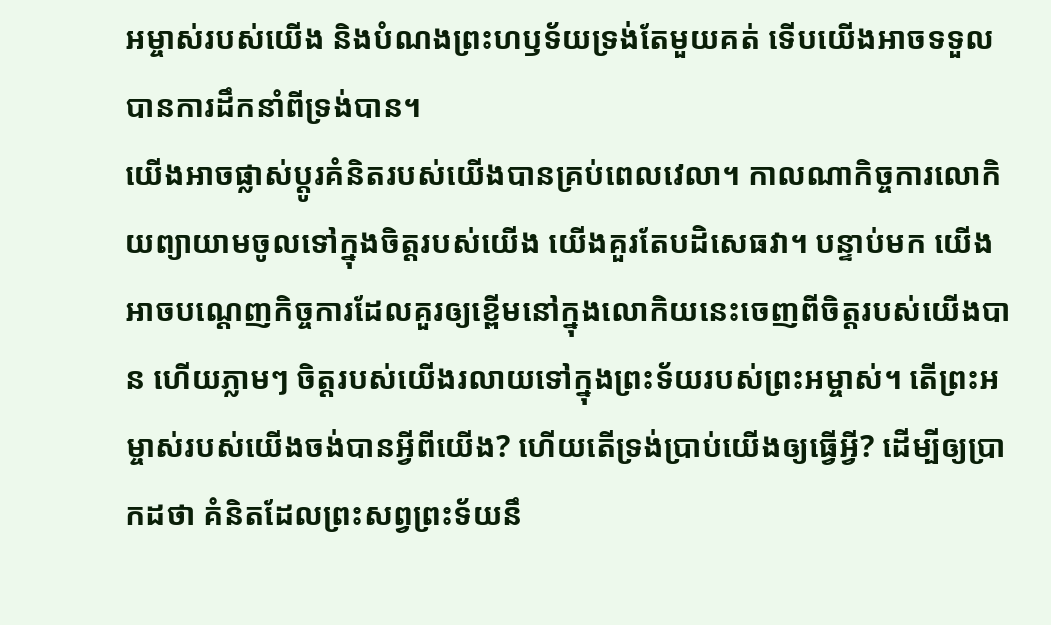អម្ចាស់របស់យើង និងបំណងព្រះហឫទ័យទ្រង់តែមួយគត់ ទើបយើងអាចទទួលបានការដឹកនាំពីទ្រង់បាន។
យើងអាចផ្លាស់ប្តូរគំនិតរបស់យើងបានគ្រប់ពេលវេលា។ កាលណាកិច្ចការលោកិយព្យាយាមចូលទៅក្នុងចិត្តរបស់យើង យើងគួរតែបដិសេធវា។ បន្ទាប់មក យើងអាចបណ្តេញកិច្ចការដែលគួរឲ្យខ្ពើមនៅក្នុងលោកិយនេះចេញពីចិត្តរបស់យើងបាន ហើយភ្លាមៗ ចិត្តរបស់យើងរលាយទៅក្នុងព្រះទ័យរបស់ព្រះអម្ចាស់។ តើព្រះអម្ចាស់របស់យើងចង់បានអ្វីពីយើង? ហើយតើទ្រង់ប្រាប់យើងឲ្យធ្វើអ្វី? ដើម្បីឲ្យប្រាកដថា គំនិតដែលព្រះសព្វព្រះទ័យនឹ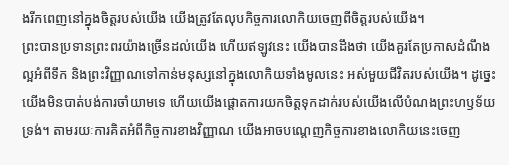ងរីកពេញនៅក្នុងចិត្តរបស់យើង យើងត្រូវតែលុបកិច្ចការលោកិយចេញពីចិត្តរបស់យើង។
ព្រះបានប្រទានព្រះពរយ៉ាងច្រើនដល់យើង ហើយឥឡូវនេះ យើងបានដឹងថា យើងគួរតែប្រកាសដំណឹងល្អអំពីទឹក និងព្រះវិញ្ញាណទៅកាន់មនុស្សនៅក្នុងលោកិយទាំងមូលនេះ អស់មួយជីវិតរបស់យើង។ ដូច្នេះ យើងមិនបាត់បង់ការចាំយាមទេ ហើយយើងផ្តោតការយកចិត្តទុកដាក់របស់យើងលើបំណងព្រះហឫទ័យទ្រង់។ តាមរយៈការគិតអំពីកិច្ចការខាងវិញ្ញាណ យើងអាចបណ្តេញកិច្ចការខាងលោកិយនេះចេញ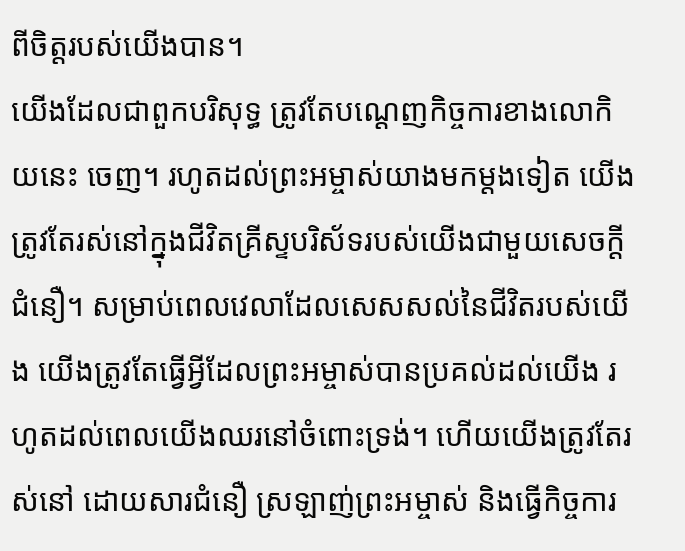ពីចិត្តរបស់យើងបាន។
យើងដែលជាពួកបរិសុទ្ធ ត្រូវតែបណ្តេញកិច្ចការខាងលោកិយនេះ ចេញ។ រហូតដល់ព្រះអម្ចាស់យាងមកម្តងទៀត យើងត្រូវតែរស់នៅក្នុងជីវិតគ្រីស្ទបរិស័ទរបស់យើងជាមួយសេចក្តីជំនឿ។ សម្រាប់ពេលវេលាដែលសេសសល់នៃជីវិតរបស់យើង យើងត្រូវតែធ្វើអ្វីដែលព្រះអម្ចាស់បានប្រគល់ដល់យើង រហូតដល់ពេលយើងឈរនៅចំពោះទ្រង់។ ហើយយើងត្រូវតែរស់នៅ ដោយសារជំនឿ ស្រឡាញ់ព្រះអម្ចាស់ និងធ្វើកិច្ចការ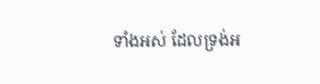ទាំងអស់ ដែលទ្រង់អ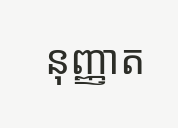នុញ្ញាត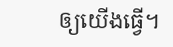ឲ្យយើងធ្វើ។